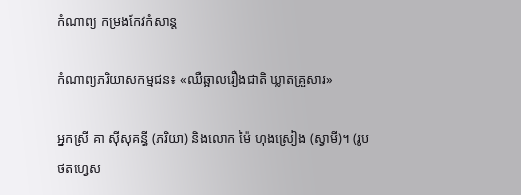កំណាព្យ កម្រងកែវកំសាន្ដ

កំណាព្យភរិយាសកម្មជន៖ «ឈឺឆ្អាលរឿងជាតិ ឃ្លាតគ្រួសារ»

អ្នកស្រី គា ស៊ីសុគន្ធី (ភរិយា) និងលោក ម៉ៃ ហុងស្រៀង (ស្វាមី)។ (រូបថតហ្វេស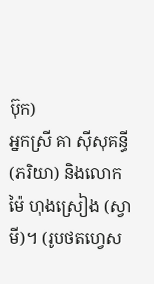ប៊ុក)
អ្នកស្រី គា ស៊ីសុគន្ធី (ភរិយា) និងលោក ម៉ៃ ហុងស្រៀង (ស្វាមី)។ (រូបថតហ្វេស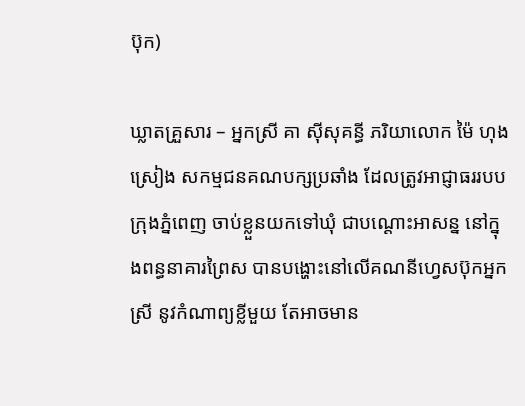ប៊ុក)

ឃ្លាតគ្រួសារ – អ្នកស្រី គា ស៊ីសុគន្ធី ភរិយាលោក ម៉ៃ ហុងស្រៀង សកម្មជនគណបក្សប្រឆាំង ដែលត្រូវអាជ្ញាធររបបក្រុងភ្នំពេញ ចាប់ខ្លួនយកទៅឃុំ ជាបណ្ដោះអាសន្ន នៅក្នុងពន្ធនាគារព្រៃស បានបង្ហោះនៅលើគណនីហ្វេសប៊ុកអ្នកស្រី នូវកំណាព្យខ្លីមួយ តែអាចមាន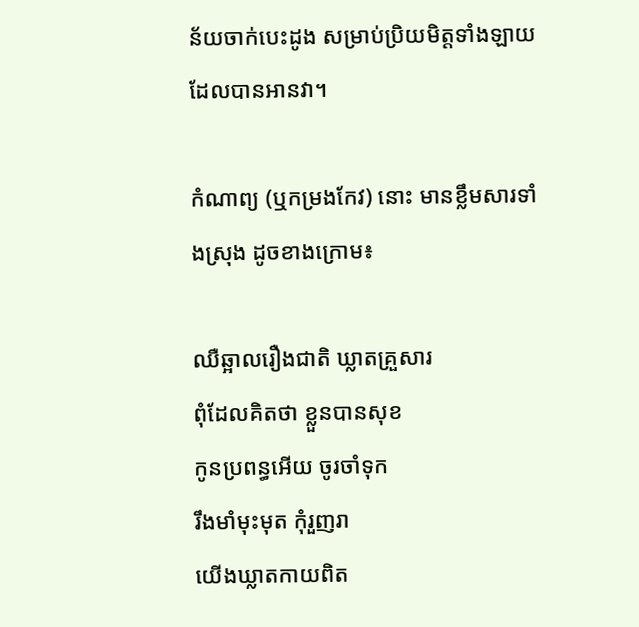ន័យចាក់បេះដូង សម្រាប់ប្រិយមិត្តទាំងឡាយ ដែលបានអានវា។

កំណាព្យ (ឬកម្រងកែវ) នោះ មានខ្លឹមសារទាំងស្រុង ដូចខាងក្រោម៖

ឈឺឆ្អាលរឿងជាតិ ឃ្លាតគ្រួសារ
ពុំដែលគិតថា ខ្លួនបានសុខ
កូនប្រពន្ធអើយ ចូរចាំទុក
រឹងមាំមុះមុត កុំរួញរា
យើងឃ្លាតកាយពិត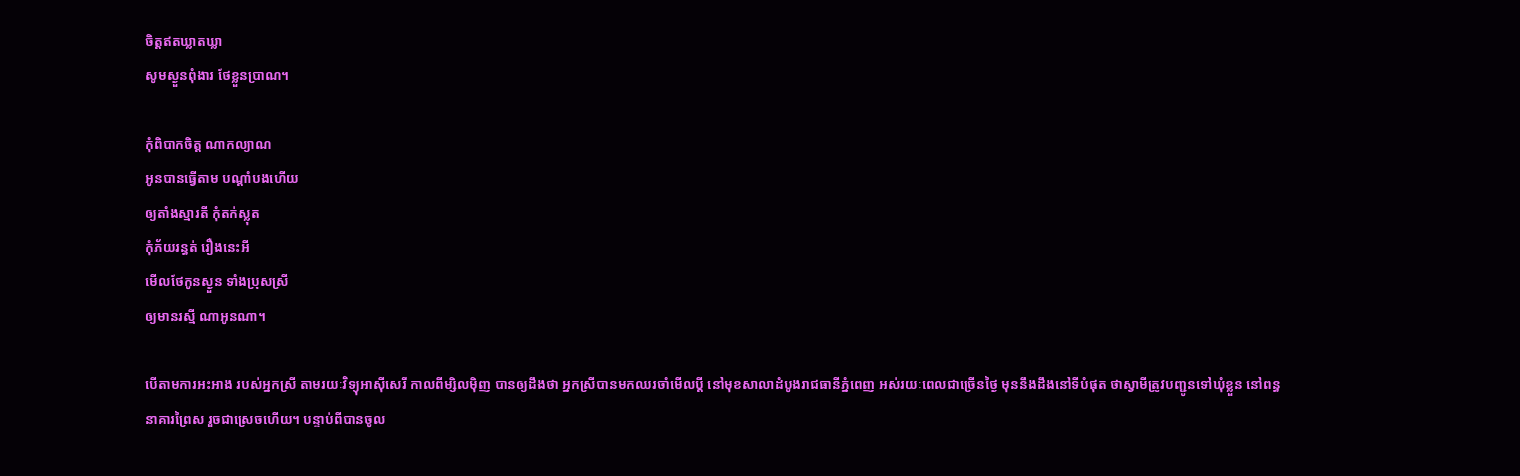ចិត្តឥតឃ្លាតឃ្លា
សូមស្ងួនពុំងារ ថែខ្លួនប្រាណ។

កុំពិបាកចិត្ត ណាកល្យាណ
អូនបានធ្វើតាម បណ្ដាំបងហើយ
ឲ្យតាំងស្មារតី កុំតក់ស្លុត
កុំភ័យរន្ធត់ រឿងនេះអី
មើលថែកូនស្ងួន ទាំងប្រុសស្រី
ឲ្យមានរស្មី ណាអូនណា។

បើតាមការអះអាង របស់អ្នកស្រី តាមរយៈវិទ្យុអាស៊ីសេរី កាលពីម្សិលម៉ិញ បានឲ្យដឹងថា អ្នកស្រីបានមកឈរចាំមើលប្ដី នៅមុខសាលាដំបូងរាជធានីភ្នំពេញ អស់រយៈពេលជាច្រើនថ្ងៃ មុននឹងដឹងនៅទីបំផុត ថាស្វាមីត្រូវបញ្ជូនទៅឃុំខ្លួន នៅពន្ធនាគារព្រៃស រួចជាស្រេចហើយ។ បន្ទាប់ពីបានចូល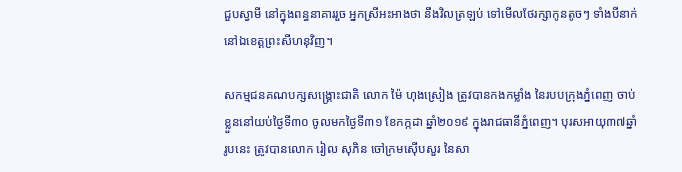ជួបស្វាមី នៅក្នុងពន្ធនាគាររួច អ្នកស្រីអះអាងថា នឹងវិលត្រឡប់ ទៅមើលថែរក្សាកូនតូចៗ ទាំងបីនាក់ នៅឯខេត្តព្រះសីហនុវិញ។

សកម្មជនគណបក្សសង្គ្រោះជាតិ លោក ម៉ៃ ហុងស្រៀង ត្រូវបានកងកម្លាំង នៃរបបក្រុងភ្នំពេញ ចាប់ខ្លួននៅយប់ថ្ងៃទី៣០ ចូលមកថ្ងៃទី៣១ ខែកក្កដា ឆ្នាំ២០១៩ ក្នុងរាជធានីភ្នំពេញ។ បុរសអាយុ៣៧ឆ្នាំរូបនេះ ត្រូវបានលោក រៀល សុភិន ចៅក្រមស៊ើបសួរ នៃសា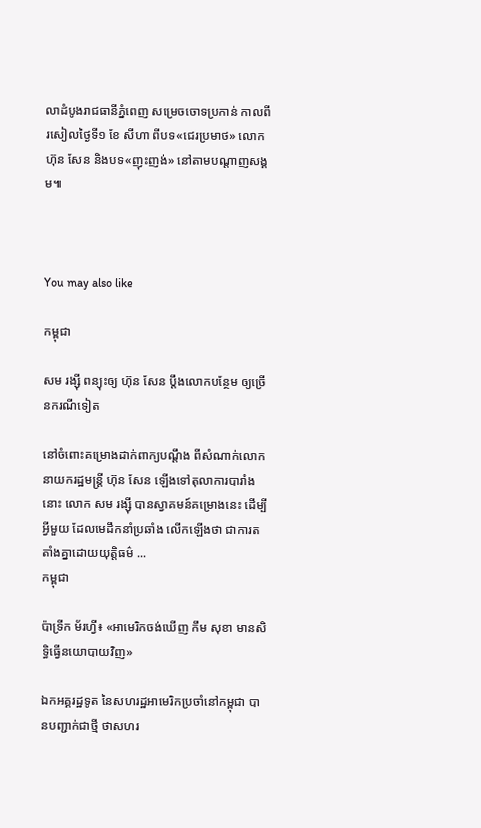លាដំបូងរាជធានីភ្នំពេញ សម្រេចចោទប្រកាន់ កាលពីរសៀលថ្ងៃទី១ ខែ សីហា ពីបទ«ជេរប្រមាថ» លោក ហ៊ុន សែន និងបទ«ញុះញង់» នៅតាមបណ្ដាញសង្គម៕



You may also like

កម្ពុជា

សម រង្ស៊ី ពន្យុះឲ្យ ហ៊ុន សែន ប្ដឹងលោកបន្ថែម ឲ្យច្រើនករណីទៀត

នៅចំពោះគម្រោងដាក់ពាក្យបណ្ដឹង ពីសំណាក់លោកនាយករដ្ឋមន្ត្រី ហ៊ុន សែន ឡើងទៅតុលាការបារាំងនោះ លោក សម រង្ស៊ី បានស្វាគមន៍គម្រោងនេះ ដើម្បីអ្វីមួយ ដែលមេដឹកនាំប្រឆាំង លើកឡើងថា ជាការតតាំងគ្នាដោយយុត្តិធម៌ ...
កម្ពុជា

ប៉ាទ្រីក ម័រហ្វី៖ «អាមេរិកចង់ឃើញ កឹម សុខា មានសិទ្ធិធ្វើនយោបាយវិញ»

ឯកអគ្គរដ្ឋទូត នៃសហរដ្ឋអាមេរិកប្រចាំនៅកម្ពុជា បានបញ្ជាក់ជាថ្មី ថាសហរ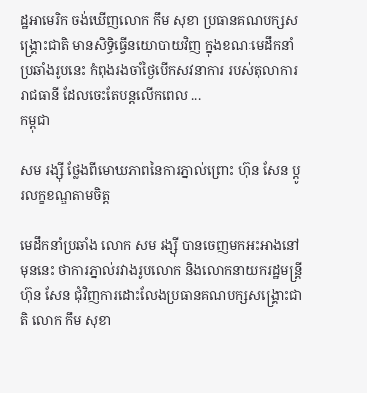ដ្ឋអាមេរិក ចង់ឃើញលោក កឹម សុខា ប្រធានគណបក្សសង្គ្រោះជាតិ មានសិទ្ធិធ្វើនយោបាយវិញ ក្នុងខណៈមេដឹកនាំប្រឆាំងរូបនេះ កំពុងរងចាំថ្ងៃបើកសវនាការ របស់តុលាការរាជធានី ដែលចេះតែបន្តលើកពេល ...
កម្ពុជា

សម រង្ស៊ី ថ្លែងពីមោឃភាពនៃការភ្នាល់ព្រោះ ហ៊ុន សែន ប្ដូរលក្ខខណ្ឌតាមចិត្ត

មេដឹកនាំប្រឆាំង លោក សម រង្ស៊ី បានចេញមកអះអាងនៅមុននេះ ថាការភ្នាល់រវាងរូបលោក និងលោកនាយករដ្ឋមន្ត្រី ហ៊ុន សែន ជុំវិញការដោះលែងប្រធានគណបក្សសង្គ្រោះជាតិ លោក កឹម សុខា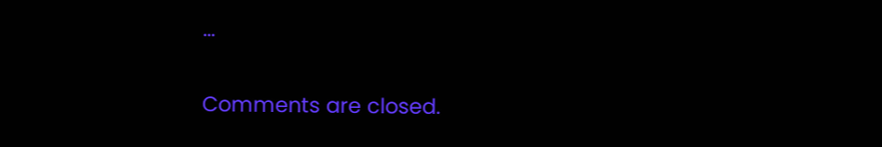...

Comments are closed.